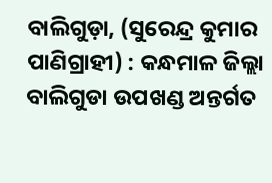ବାଲିଗୁଡ଼ା, (ସୁରେନ୍ଦ୍ର କୁମାର ପାଣିଗ୍ରାହୀ) : କନ୍ଧମାଳ ଜିଲ୍ଲା ବାଲିଗୁଡା ଉପଖଣ୍ଡ ଅନ୍ତର୍ଗତ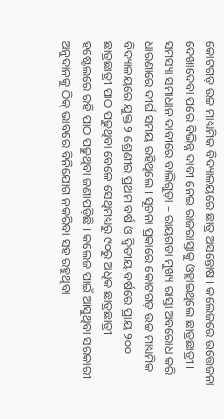କୋଟଗଡ଼ ଉଚ୍ଚ ମାଧ୍ୟମିକ ବିଦ୍ୟାଳୟରେ ଛାତ୍ର ଅସନ୍ତୋଷ । କଲେଜରେ ଉତ୍ତେଜନା ଦେଖାଦେବା ପରେ ବିଭିନ୍ନ ଦାବୀ ନେଇ ରାଜରାସ୍ତାକୁ ଓହ୍ଲାଇଥିଲେ ଛାତ୍ରଛାତ୍ରୀ । ସମସ୍ୟା ସମାଧାନ ଦାବୀରେ ବାଲିଗୁଡ଼ା – ରାୟଗଡା ମୁଖ୍ୟ ରାସ୍ତା ଅବରୋଧ କରି ଧାରଣାରେ ଦୀର୍ଘ ସମୟ ରହିଥିଲେ । ସୂଚନା ପ୍ରକାରେ କୋଟଗଡ଼ ଉଚ୍ଚ ମାଧ୍ୟମିକ ବିଦ୍ୟାଳୟରେ ଯୁକ୍ତ ୨ ଶ୍ରେଣୀର ପ୍ରଥମ ବର୍ଷ ଓ ଦ୍ୱିତୀୟ ବର୍ଷରେ ପ୍ରାୟ ୨୦୦ ଛାତ୍ରଛାତ୍ରୀ ପାଠ ପଢୁଥିବା ବେଳେ ସେଥିମଧ୍ୟରୁ ୯୦ରୁ ଅଧିକ ଛାତ୍ରଛାତ୍ରୀ ହଷ୍ଟେଲରେ ରହି ପାଠ ପଢୁଥିବା ଜଣାପଡ଼ିଛି । କଲେଜ ପାଇଁ ଆସୁଥିବା ସରକାରୀ ଅନୁଦାନକୁ ଠିକ୍ ଭାବରେ ବିନିଯୋଗ ନକରିବା ସହ ରହୁଥିବା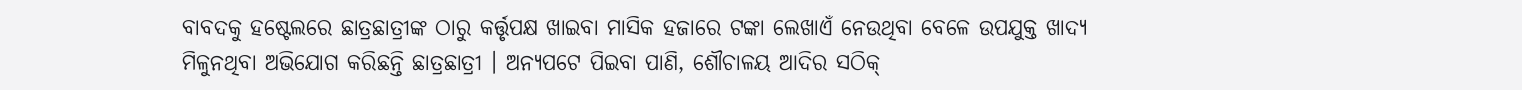ବାବଦକୁ ହଷ୍ଟେଲରେ ଛାତ୍ରଛାତ୍ରୀଙ୍କ ଠାରୁ କର୍ତ୍ତୃପକ୍ଷ ଖାଇବା ମାସିକ ହଜାରେ ଟଙ୍କା ଲେଖାଏଁ ନେଉଥିବା ବେଳେ ଉପଯୁକ୍ତ ଖାଦ୍ୟ ମିଳୁନଥିବା ଅଭିଯୋଗ କରିଛନ୍ତି ଛାତ୍ରଛାତ୍ରୀ । ଅନ୍ୟପଟେ ପିଇବା ପାଣି, ଶୌଚାଳୟ ଆଦିର ସଠିକ୍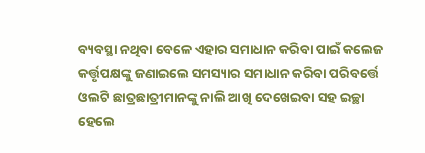ବ୍ୟବସ୍ଥା ନଥିବା ବେଳେ ଏହାର ସମାଧାନ କରିବା ପାଇଁ କଲେଜ କର୍ତ୍ତୃପକ୍ଷଙ୍କୁ ଜଣାଇଲେ ସମସ୍ୟାର ସମାଧାନ କରିବା ପରିବର୍ତ୍ତେ ଓଲଟି ଛାତ୍ରଛାତ୍ରୀମାନଙ୍କୁ ନାଲି ଆଖି ଦେଖେଇବା ସହ ଇଚ୍ଛା ହେଲେ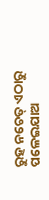ରୁହ ନଚେତ୍ ଏଠାରୁ ପଳେଇଯାଅ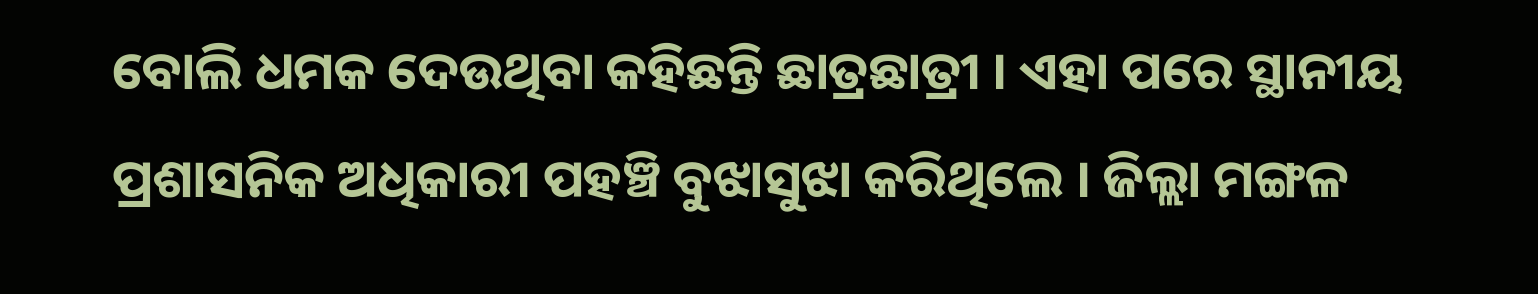ବୋଲି ଧମକ ଦେଉଥିବା କହିଛନ୍ତି ଛାତ୍ରଛାତ୍ରୀ । ଏହା ପରେ ସ୍ଥାନୀୟ ପ୍ରଶାସନିକ ଅଧିକାରୀ ପହଞ୍ଚି ବୁଝାସୁଝା କରିଥିଲେ । ଜିଲ୍ଲା ମଙ୍ଗଳ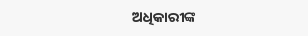ଅଧିକାରୀଙ୍କ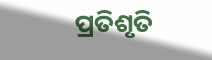ପ୍ରତିଶୃତି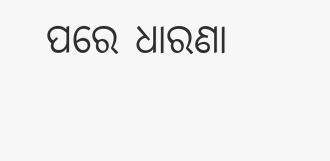ପରେ ଧାରଣା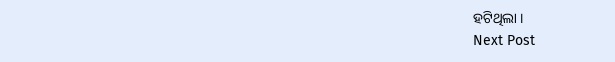ହଟିଥିଲା ।
Next Post